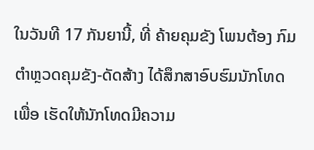ໃນວັນທີ 17 ກັນຍານີ້, ທີ່ ຄ້າຍຄຸມຂັງ ໂພນຕ້ອງ ກົມຕຳຫຼວດຄຸມຂັງ-ດັດສ້າງ ໄດ້ສຶກສາອົບຮົມນັກໂທດ ເພື່ອ ເຮັດໃຫ້ນັກໂທດມີຄວາມ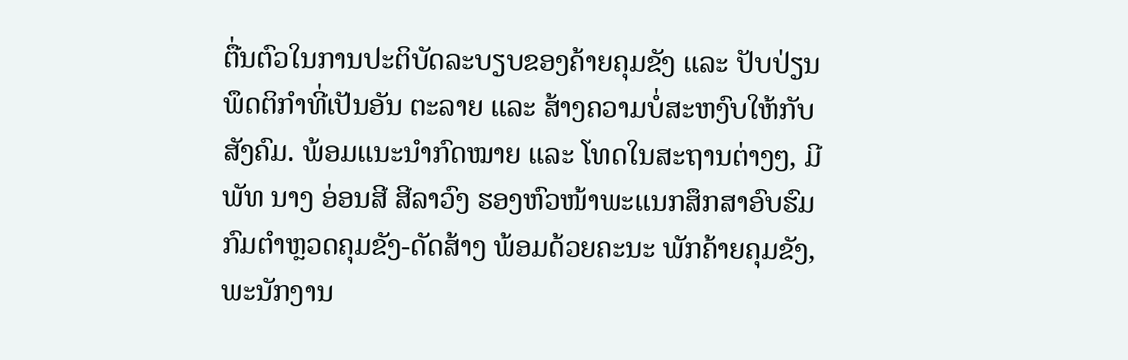ຕື່ນຕົວໃນການປະຕິບັດລະບຽບຂອງຄ້າຍຄຸມຂັງ ແລະ ປັບປ່ຽນພຶດຕິກຳທີ່ເປັນອັນ ຕະລາຍ ແລະ ສ້າງຄວາມບໍ່ສະຫງົບໃຫ້ກັບສັງຄົມ. ພ້ອມແນະນຳກົດໝາຍ ແລະ ໂທດໃນສະຖານຕ່າງໆ, ມີ ພັທ ນາງ ອ່ອນສີ ສີລາວົງ ຮອງຫົວໜ້າພະແນກສຶກສາອົບຮົມກົມຕຳຫຼວດຄຸມຂັງ-ດັດສ້າງ ພ້ອມດ້ວຍຄະນະ ພັກຄ້າຍຄຸມຂັງ, ພະນັກງານ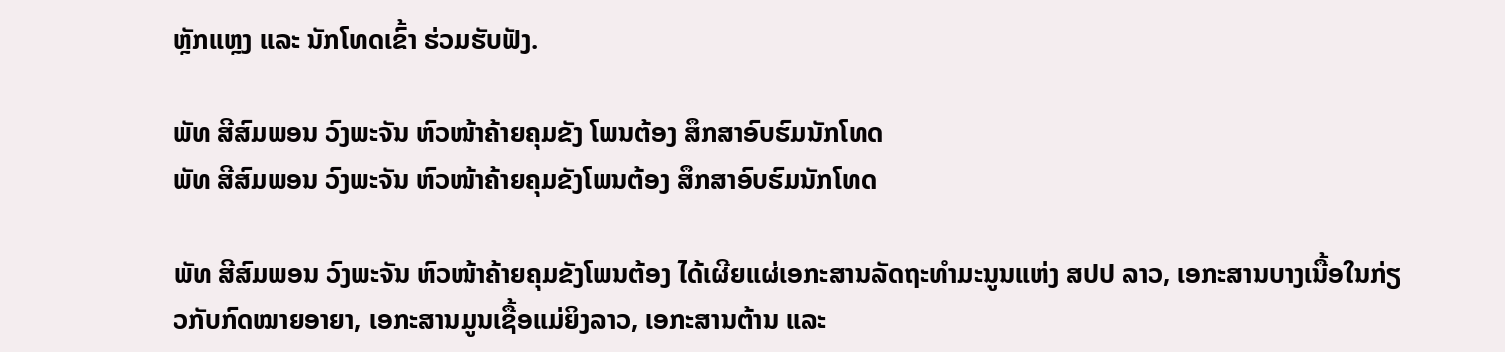ຫຼັກແຫຼງ ແລະ ນັກໂທດເຂົ້າ ຮ່ວມຮັບຟັງ.

ພັທ ສີສົມພອນ ວົງພະຈັນ ຫົວໜ້າຄ້າຍຄຸມຂັງ ໂພນຕ້ອງ ສຶກສາອົບຮົມນັກໂທດ
ພັທ ສີສົມພອນ ວົງພະຈັນ ຫົວໜ້າຄ້າຍຄຸມຂັງໂພນຕ້ອງ ສຶກສາອົບຮົມນັກໂທດ

ພັທ ສີສົມພອນ ວົງພະຈັນ ຫົວໜ້າຄ້າຍຄຸມຂັງໂພນຕ້ອງ ໄດ້ເຜີຍແຜ່ເອກະສານລັດຖະທຳມະນູນແຫ່ງ ສປປ ລາວ, ເອກະສານບາງເນື້ອໃນກ່ຽວກັບກົດໝາຍອາຍາ, ເອກະສານມູນເຊື້ອແມ່ຍິງລາວ, ເອກະສານຕ້ານ ແລະ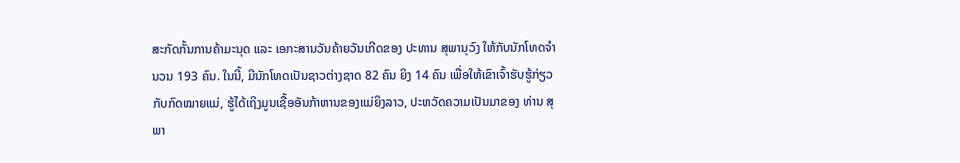ສະກັດກັ້ນການຄ້າມະນຸດ ແລະ ເອກະສານວັນຄ້າຍວັນເກີດຂອງ ປະທານ ສຸພານຸວົງ ໃຫ້ກັບນັກໂທດຈຳນວນ 193 ຄົນ. ໃນນີ້, ມີນັກໂທດເປັນຊາວຕ່າງຊາດ 82 ຄົນ ຍິງ 14 ຄົນ ເພື່ອໃຫ້ເຂົາເຈົ້າຮັບຮູ້ກ່ຽວກັບກົດໝາຍແມ່, ຮູ້ໄດ້ເຖິງມູນເຊື້ອອັນກ້າຫານຂອງແມ່ຍິງລາວ, ປະຫວັດຄວາມເປັນມາຂອງ ທ່ານ ສຸພາ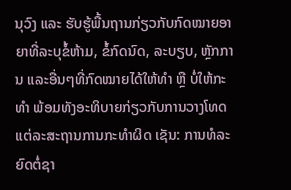ນຸວົງ ແລະ ຮັບຮູ້ພື້ນຖານກ່ຽວກັບກົດໝາຍອາຍາທີ່ລະບຸຂໍ້ຫ້າມ, ຂໍ້ກົດນົດ, ລະບຽບ, ຫຼັກການ ແລະອື່ນໆທີ່ກົດໝາຍໄດ້ໃຫ້ທຳ ຫຼື ບໍ່ໃຫ້ກະທຳ ພ້ອມທັງອະທິບາຍກ່ຽວກັບການວາງໂທດແຕ່ລະສະຖານການກະທຳຜິດ ເຊັນ: ການທໍລະຍົດຕໍ່ຊາ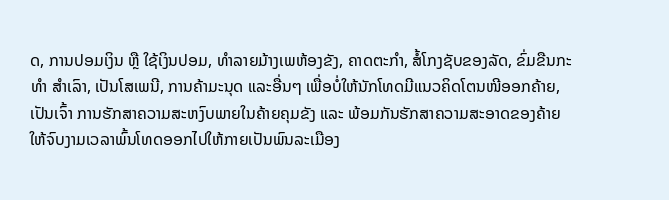ດ, ການປອມເງິນ ຫຼື ໃຊ້ເງິນປອມ, ທຳລາຍມ້າງເພຫ້ອງຂັງ, ຄາດຕະກຳ, ສໍ້ໂກງຊັບຂອງລັດ, ຂົ່ມຂືນກະທຳ ສຳເລົາ, ເປັນໂສເພນີ, ການຄ້າມະນຸດ ແລະອື່ນໆ ເພື່ອບໍ່ໃຫ້ນັກໂທດມີແນວຄິດໂຕນໜີອອກຄ້າຍ, ເປັນເຈົ້າ ການຮັກສາຄວາມສະຫງົບພາຍໃນຄ້າຍຄຸມຂັງ ແລະ ພ້ອມກັນຮັກສາຄວາມສະອາດຂອງຄ້າຍໃຫ້ຈົບງາມເວລາພົ້ນໂທດອອກໄປໃຫ້ກາຍເປັນພົນລະເມືອງ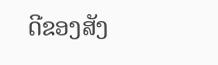ດີຂອງສັງ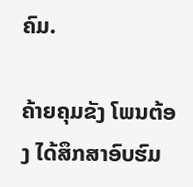ຄົມ.

ຄ້າຍຄຸມຂັງ ໂພນຕ້ອງ ໄດ້ສຶກສາອົບຮົມ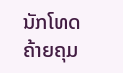ນັກໂທດ
ຄ້າຍຄຸມ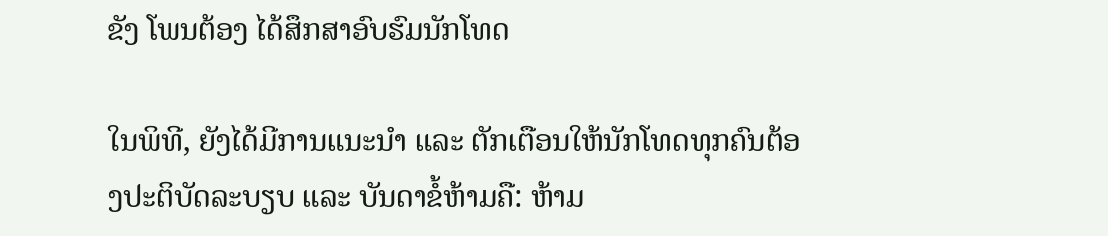ຂັງ ໂພນຕ້ອງ ໄດ້ສຶກສາອົບຮົມນັກໂທດ

ໃນພິທີ, ຍັງໄດ້ມີການແນະນຳ ແລະ ຕັກເຕືອນໃຫ້ນັກໂທດທຸກຄົນຕ້ອງປະຕິບັດລະບຽບ ແລະ ບັນດາຂໍ້ຫ້າມຄື: ຫ້າມ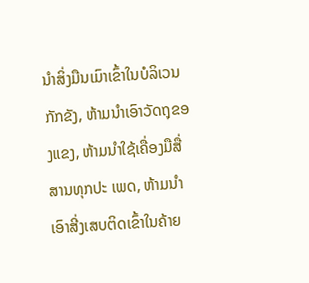ນຳສິ່ງມືນເມົາເຂົ້າໃນບໍລິເວນກັກຂັງ, ຫ້າມນຳເອົາວັດຖຸຂອງແຂງ, ຫ້າມນຳໃຊ້ເຄື່ອງມືສື່ສານທຸກປະ ເພດ, ຫ້າມນໍາເອົາສີ່ງເສບຕິດເຂົ້າໃນຄ້າຍ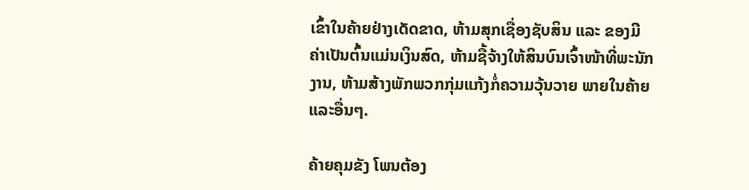ເຂົ້າໃນຄ້າຍຢ່າງເດັດຂາດ, ຫ້າມສຸກເຊື່ອງຊັບສິນ ແລະ ຂອງມີຄ່າເປັນຕົ້ນແມ່ນເງິນສົດ, ຫ້າມຊື້ຈ້າງໃຫ້ສິນບົນເຈົ້າໜ້າທີ່ພະນັກງານ, ຫ້າມສ້າງພັກພວກກຸ່ມແກ້ງກໍ່ຄວາມວຸ້ນວາຍ ພາຍໃນຄ້າຍ ແລະອື່ນໆ.

ຄ້າຍຄຸມຂັງ ໂພນຕ້ອງ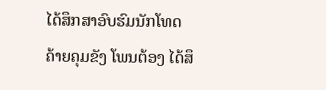ໄດ້ສຶກສາອົບຮົມນັກໂທດ
ຄ້າຍຄຸມຂັງ ໂພນຕ້ອງ ໄດ້ສຶ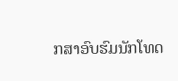ກສາອົບຮົມນັກໂທດ